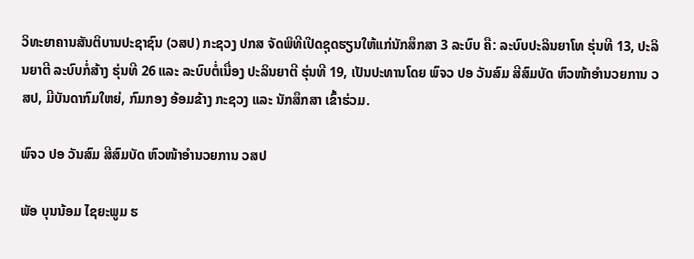ວິທະຍາຄານສັນຕິບານປະຊາຊົນ (ວສປ) ກະຊວງ ປກສ ຈັດພິທີເປີດຊຸດຮຽນໃຫ້ແກ່ນັກສຶກສາ 3 ລະບົບ ຄື: ລະບົບປະລິນຍາໂທ ຮຸ່ນທີ 13, ປະລິນຍາຕີ ລະບົບກໍ່ສ້າງ ຮຸ່ນທີ 26 ແລະ ລະບົບຕໍ່ເນື່ອງ ປະລິນຍາຕີ ຮຸ່ນທີ 19, ເປັນປະທານໂດຍ ພົຈວ ປອ ວັນສົມ ສີສົມບັດ ຫົວໜ້າອໍານວຍການ ວສປ, ມີບັນດາກົມໃຫຍ່, ກົມກອງ ອ້ອມຂ້າງ ກະຊວງ ແລະ ນັກສຶກສາ ເຂົ້າຮ່ວມ.

ພົຈວ ປອ ວັນສົມ ສີສົມບັດ ຫົວໜ້າອໍານວຍການ ວສປ

ພັອ ບຸນນ້ອມ ໄຊຍະພູມ ຮ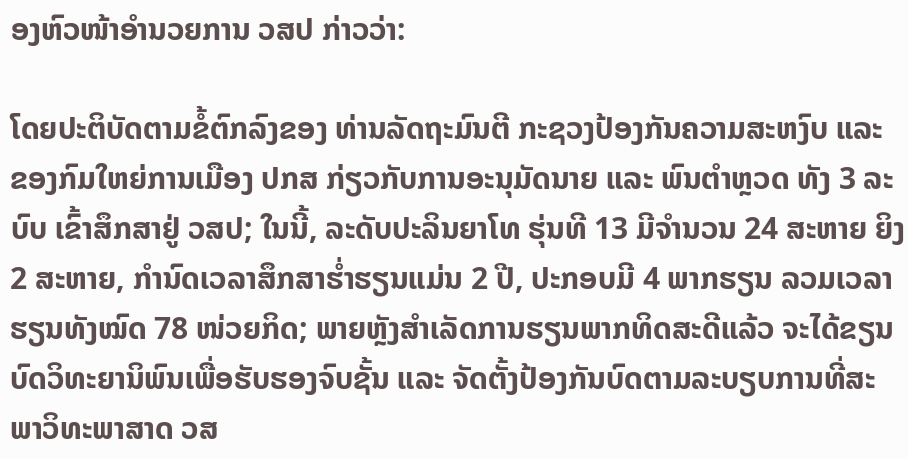ອງຫົວໜ້າອຳນວຍການ ວສປ ກ່າວວ່າ:

ໂດຍປະຕິບັດຕາມຂໍ້ຕົກລົງຂອງ ທ່ານລັດຖະມົນຕີ ກະຊວງປ້ອງກັນຄວາມສະຫງົບ ແລະ ຂອງກົມໃຫຍ່ການເມືອງ ປກສ ກ່ຽວກັບການອະນຸມັດນາຍ ແລະ ພົນຕໍາຫຼວດ ທັງ 3 ລະບົບ ເຂົ້າສຶກສາຢູ່ ວສປ; ໃນນີ້, ລະດັບປະລິນຍາໂທ ຮຸ່ນທີ 13 ມີຈໍານວນ 24 ສະຫາຍ ຍິງ 2 ສະຫາຍ, ກຳນົດເວລາສຶກສາຮໍ່າຮຽນແມ່ນ 2 ປີ, ປະກອບມີ 4 ພາກຮຽນ ລວມເວລາຮຽນທັງໝົດ 78 ໜ່ວຍກິດ; ພາຍຫຼັງສໍາເລັດການຮຽນພາກທິດສະດີແລ້ວ ຈະໄດ້ຂຽນບົດວິທະຍານິພົນເພື່ອຮັບຮອງຈົບຊັ້ນ ແລະ ຈັດຕັ້ງປ້ອງກັນບົດຕາມລະບຽບການທີ່ສະພາວິທະພາສາດ ວສ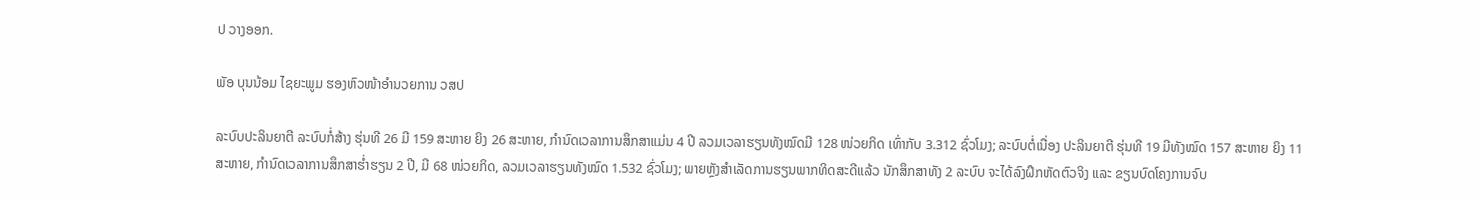ປ ວາງອອກ.

ພັອ ບຸນນ້ອມ ໄຊຍະພູມ ຮອງຫົວໜ້າອຳນວຍການ ວສປ

ລະບົບປະລິນຍາຕີ ລະບົບກໍ່ສ້າງ ຮຸ່ນທີ 26 ມີ 159 ສະຫາຍ ຍິງ 26 ສະຫາຍ, ກຳນົດເວລາການສຶກສາແມ່ນ 4 ປີ ລວມເວລາຮຽນທັງໝົດມີ 128 ໜ່ວຍກິດ ເທົ່າກັບ 3.312 ຊົ່ວໂມງ; ລະບົບຕໍ່ເນື່ອງ ປະລິນຍາຕີ ຮຸ່ນທີ 19 ມີທັງໝົດ 157 ສະຫາຍ ຍິງ 11 ສະຫາຍ, ກຳນົດເວລາການສຶກສາຮ່ຳຮຽນ 2 ປີ, ມີ 68 ໜ່ວຍກິດ, ລວມເວລາຮຽນທັງໝົດ 1.532 ຊົ່ວໂມງ; ພາຍຫຼັງສໍາເລັດການຮຽນພາກທິດສະດີແລ້ວ ນັກສຶກສາທັງ 2 ລະບົບ ຈະໄດ້ລົງຝຶກຫັດຕົວຈິງ ແລະ ຂຽນບົດໂຄງການຈົບ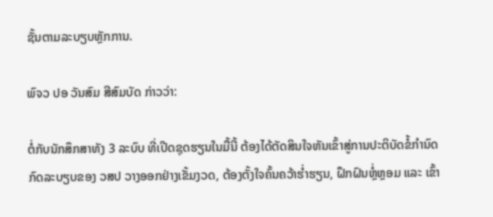ຊັ້ນຕາມລະບຽບຫຼັກການ.

ພົຈວ ປອ ວັນສົມ ສີສົມບັດ ກ່າວວ່າ:

ຕໍ່ກັບນັກສຶກສາທັງ 3 ລະບົບ ທີ່ເປີດຊຸດຮຽນໃນມື້ນີ້ ຕ້ອງໄດ້ຕັດສິນໃຈຫັນເຂົ້າສູ່ການປະຕິບັດຂໍ້ກໍານົດກົດລະບຽບຂອງ ວສປ ວາງອອກຢ່າງເຂັ້ມງວດ, ຕ້ອງຕັ້ງໃຈຄົ້ນຄວ້າຮ່ຳຮຽນ, ຝຶກຝົນຫຼ່ໍຫຼອມ ແລະ ເຂົ້າ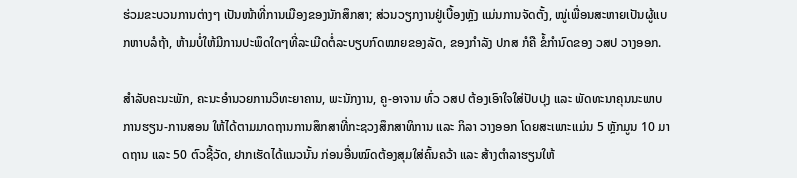ຮ່ວມຂະບວນການຕ່າງໆ ເປັນໜ້າທີ່ການເມືອງຂອງນັກສຶກສາ; ສ່ວນວຽກງານຢູ່ເບື້ອງຫຼັງ ແມ່ນການຈັດຕັ້ງ, ໝູ່ເພື່ອນສະຫາຍເປັນຜູ້ແບກຫາບລໍຖ້າ, ຫ້າມບໍ່ໃຫ້ມີການປະພຶດໃດໆທີ່ລະເມີດຕໍ່ລະບຽບກົດໝາຍຂອງລັດ, ຂອງກຳລັງ ປກສ ກໍຄື ຂໍ້ກໍານົດຂອງ ວສປ ວາງອອກ.

ສຳລັບຄະນະພັກ, ຄະນະອຳນວຍການວິທະຍາຄານ, ພະນັກງານ, ຄູ-ອາຈານ ທົ່ວ ວສປ ຕ້ອງເອົາໃຈໃສ່ປັບປຸງ ແລະ ພັດທະນາຄຸນນະພາບການຮຽນ-ການສອນ ໃຫ້ໄດ້ຕາມມາດຖານການສຶກສາທີ່ກະຊວງສຶກສາທິການ ແລະ ກິລາ ວາງອອກ ໂດຍສະເພາະເເມ່ນ 5 ຫຼັກມູນ 10 ມາດຖານ ແລະ 50 ຕົວຊີ້ວັດ, ຢາກເຮັດໄດ້ແນວນັ້ນ ກ່ອນອື່ນໝົດຕ້ອງສຸມໃສ່ຄົ້ນຄວ້າ ແລະ ສ້າງຕຳລາຮຽນໃຫ້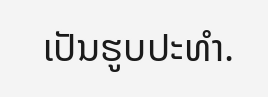ເປັນຮູບປະທຳ.